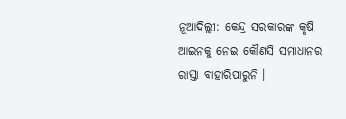ନୂଆଦିଲ୍ଲୀ: କେନ୍ଦ୍ର ସରକାରଙ୍କ କୃଷି ଆଇନକୁ ନେଇ କୌଣସି ସମାଧାନର ରାସ୍ତା ବାହାରିପାରୁନି ।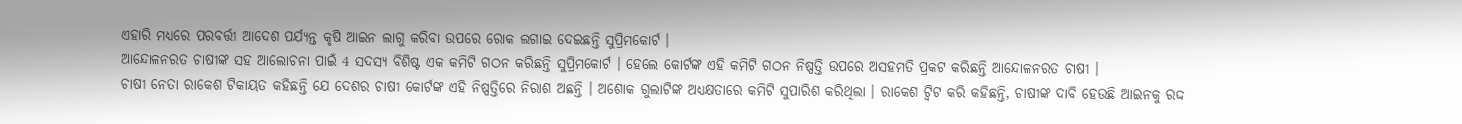ଏହାରି ମଧ୍ୟରେ ପରବର୍ତ୍ତୀ ଆଦେଶ ପର୍ଯ୍ୟନ୍ତ କୃଷି ଆଇନ ଲାଗୁ କରିବା ଉପରେ ରୋକ ଲଗାଇ ଦେଇଛନ୍ତି ସୁପ୍ରିମକୋର୍ଟ ।
ଆନ୍ଦୋଳନରତ ଚାଷୀଙ୍କ ସହ ଆଲୋଚନା ପାଇଁ 4 ସଦସ୍ୟ ବିଶିଷ୍ଟ ଏକ କମିଟି ଗଠନ କରିଛନ୍ତି ସୁପ୍ରିମକୋର୍ଟ । ହେଲେ କୋର୍ଟଙ୍କ ଏହି କମିଟି ଗଠନ ନିଷ୍ପତ୍ତି ଉପରେ ଅସହମତି ପ୍ରକଟ କରିଛନ୍ତି ଆନ୍ଦୋଳନରତ ଚାଷୀ ।
ଚାଷୀ ନେତା ରାକେଶ ଟିକାୟତ କହିଛନ୍ତି ଯେ ଦେଶର ଚାଷୀ କୋର୍ଟଙ୍କ ଏହି ନିଷ୍ପତ୍ତିରେ ନିରାଶ ଅଛନ୍ତି । ଅଶୋକ ଗୁଲାଟିଙ୍କ ଅଧ୍ୟକ୍ଷତାରେ କମିଟି ସୁପାରିଶ କରିଥିଲା । ରାକେଶ ଟ୍ବିଟ କରି କହିଛନ୍ତି, ଚାଷୀଙ୍କ ଦାବି ହେଉଛି ଆଇନକୁ ରଦ୍ଦ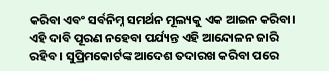କରିବା ଏବଂ ସର୍ବନିମ୍ନ ସମର୍ଥନ ମୂଲ୍ୟକୁ ଏକ ଆଇନ କରିବା। ଏହି ଦାବି ପୂରଣ ନହେବା ପର୍ଯ୍ୟନ୍ତ ଏହି ଆନ୍ଦୋଳନ ଜାରି ରହିବ । ସୁପ୍ରିମକୋର୍ଟଙ୍କ ଆଦେଶ ତଦାରଖ କରିବା ପରେ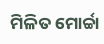ମିଳିତ ମୋର୍ଚ୍ଚା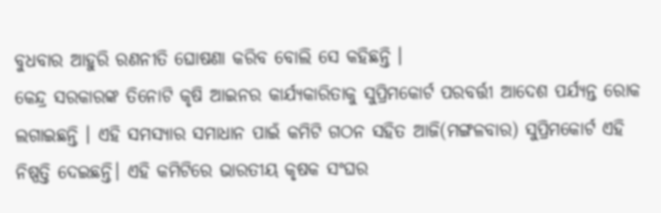ବୁଧବାର ଆହୁରି ରଣନୀତି ଘୋଷଣା କରିବ ବୋଲି ସେ କହିଛନ୍ତି ।
କେନ୍ଦ୍ର ସରକାରଙ୍କ ତିନୋଟି କୃଷି ଆଇନର କାର୍ଯ୍ୟକାରିତାକୁ ସୁପ୍ରିମକୋର୍ଟ ପରବର୍ତ୍ତୀ ଆଦେଶ ପର୍ଯ୍ୟନ୍ତ ରୋକ ଲଗାଇଛନ୍ତି । ଏହି ସମସ୍ୟାର ସମାଧାନ ପାଇଁ କମିଟି ଗଠନ ସହିତ ଆଜି(ମଙ୍ଗଳବାର) ସୁପ୍ରିମକୋର୍ଟ ଏହି ନିଷ୍ପତ୍ତି ଦେଇଛନ୍ତି। ଏହି କମିଟିରେ ଭାରତୀୟ କୃଷକ ସଂଘର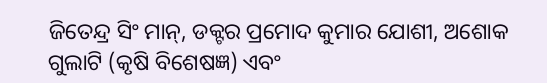ଜିତେନ୍ଦ୍ର ସିଂ ମାନ୍, ଡକ୍ଟର ପ୍ରମୋଦ କୁମାର ଯୋଶୀ, ଅଶୋକ ଗୁଲାଟି (କୃଷି ବିଶେଷଜ୍ଞ) ଏବଂ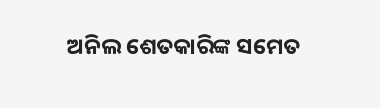ଅନିଲ ଶେତକାରିଙ୍କ ସମେତ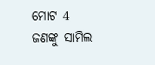ମୋଟ 4 ଜଣଙ୍କୁ ସାମିଲ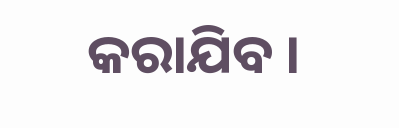କରାଯିବ ।